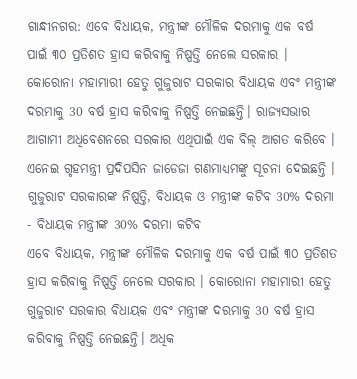ଗାନ୍ଧୀନଗର: ଏବେ ବିଧାୟକ, ମନ୍ତ୍ରୀଙ୍କ ମୌଳିକ ଦରମାକୁ ଏକ ବର୍ଷ ପାଇଁ ୩୦ ପ୍ରତିଶତ ହ୍ରାସ କରିବାକୁ ନିଷ୍ପତ୍ତି ନେଲେ ସରକାର । କୋରୋନା ମହାମାରୀ ହେତୁ ଗୁଜୁରାଟ ସରକାର ବିଧାୟକ ଏବଂ ମନ୍ତ୍ରୀଙ୍କ ଦରମାକୁ 30 ବର୍ଷ ହ୍ରାସ କରିବାକୁ ନିଷ୍ପତ୍ତି ନେଇଛନ୍ତି। ରାଜ୍ୟସଭାର ଆଗାମୀ ଅଧିବେଶନରେ ସରକାର ଏଥିପାଇଁ ଏକ ବିଲ୍ ଆଗତ କରିବେ । ଏନେଇ ଗୃହମନ୍ତ୍ରୀ ପ୍ରଦିପସିନ ଜାଡେଜା ଗଣମାଧ୍ୟମଙ୍କୁ ସୂଚନା ଦେଇଛନ୍ତି ।
ଗୁଜୁରାଟ ସରକାରଙ୍କ ନିଷ୍ପତ୍ତି, ବିଧାୟକ ଓ ମନ୍ତ୍ରୀଙ୍କ କଟିବ 30% ଦରମା - ବିଧାୟକ ମନ୍ତ୍ରୀଙ୍କ 30% ଦରମା କଟିବ
ଏବେ ବିଧାୟକ, ମନ୍ତ୍ରୀଙ୍କ ମୌଳିକ ଦରମାକୁ ଏକ ବର୍ଷ ପାଇଁ ୩୦ ପ୍ରତିଶତ ହ୍ରାସ କରିବାକୁ ନିଷ୍ପତ୍ତି ନେଲେ ସରକାର । କୋରୋନା ମହାମାରୀ ହେତୁ ଗୁଜୁରାଟ ସରକାର ବିଧାୟକ ଏବଂ ମନ୍ତ୍ରୀଙ୍କ ଦରମାକୁ 30 ବର୍ଷ ହ୍ରାସ କରିବାକୁ ନିଷ୍ପତ୍ତି ନେଇଛନ୍ତି। ଅଧିକ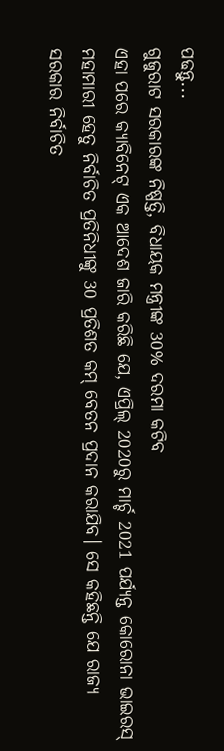ପଢନ୍ତୁ...
ଗୁଜୁରାଟ ସରକାରଙ୍କ ନିଷ୍ପତ୍ତି, ବିଧାୟକ ମନ୍ତ୍ରୀଙ୍କ 30% ଦରମା କଟିବ
ଏହା ପରେ କ୍ୟାବିନେଟ୍ ଏକ ଆଦେଶ ଜାରି କରିଛି ଯେ, ଏପ୍ରିଲ୍ 2020ରୁ ମାର୍ଚ୍ଚ 2021 ପର୍ଯ୍ୟନ୍ତ କୋରୋନା ଭାଇରସ୍ ମହାମାରୀ ହେତୁ ନିର୍ବାଚିତ ପ୍ରତିନିଧୀଙ୍କୁ 30 ପ୍ରତିଶତ କମ୍ ବେତନ ପ୍ରଦାନ କରାଯିବ। ସେ କହିଛନ୍ତି ଯେ ରାଜ୍ୟ ସରକାର ନିର୍ବାଚିତ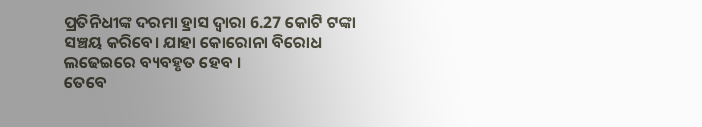ପ୍ରତିନିଧୀଙ୍କ ଦରମା ହ୍ରାସ ଦ୍ୱାରା 6.27 କୋଟି ଟଙ୍କା ସଞ୍ଚୟ କରିବେ। ଯାହା କୋରୋନା ବିରୋଧ ଲଢେଇରେ ବ୍ୟବହୃତ ହେବ ।
ତେବେ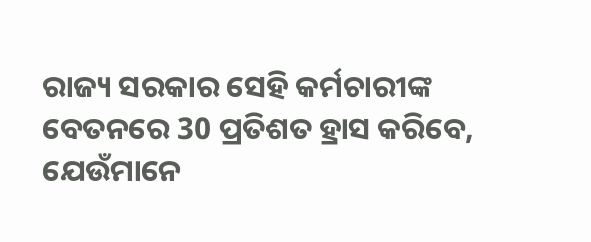ରାଜ୍ୟ ସରକାର ସେହି କର୍ମଚାରୀଙ୍କ ବେତନରେ 30 ପ୍ରତିଶତ ହ୍ରାସ କରିବେ, ଯେଉଁମାନେ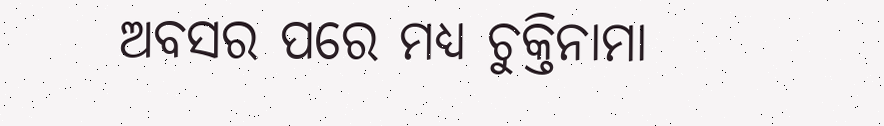ଅବସର ପରେ ମଧ୍ୟ ଚୁକ୍ତିନାମା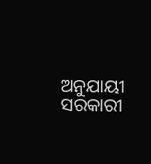ଅନୁଯାୟୀ ସରକାରୀ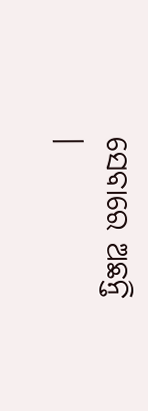ସେବାରେ ଅଛନ୍ତି ।